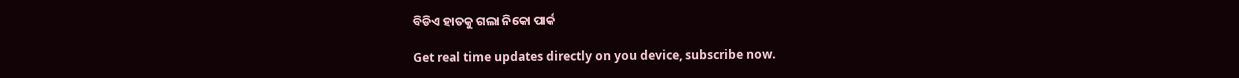ବିଡିଏ ହାତକୁ ଗଲା ନିକୋ ପାର୍କ

Get real time updates directly on you device, subscribe now.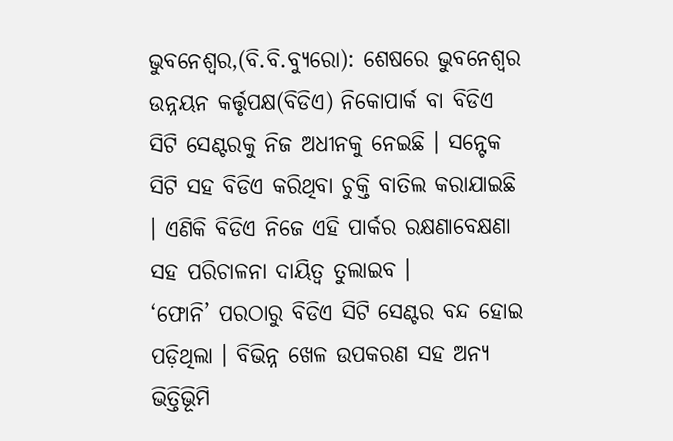ଭୁବନେଶ୍ୱର,(ବି.ବି.ବ୍ୟୁରୋ): ଶେଷରେ ଭୁବନେଶ୍ୱର ଉନ୍ନୟନ କର୍ତ୍ତୃପକ୍ଷ(ବିଡିଏ) ନିକୋପାର୍କ ବା ବିଡିଏ ସିଟି ସେଣ୍ଟରକୁ ନିଜ ଅଧୀନକୁ ନେଇଛି । ସନ୍ଟେକ ସିଟି ସହ ବିଡିଏ କରିଥିବା ଚୁକ୍ତି ବାତିଲ କରାଯାଇଛି । ଏଣିକି ବିଡିଏ ନିଜେ ଏହି ପାର୍କର ରକ୍ଷଣାବେକ୍ଷଣା ସହ ପରିଚାଳନା ଦାୟିତ୍ୱ ତୁଲାଇବ ।
‘ଫୋନି’ ପରଠାରୁ ବିଡିଏ ସିଟି ସେଣ୍ଟର ବନ୍ଦ ହୋଇ ପଡ଼ିଥିଲା । ବିଭିନ୍ନ ଖେଳ ଉପକରଣ ସହ ଅନ୍ୟ ଭିତ୍ତିଭୂିମି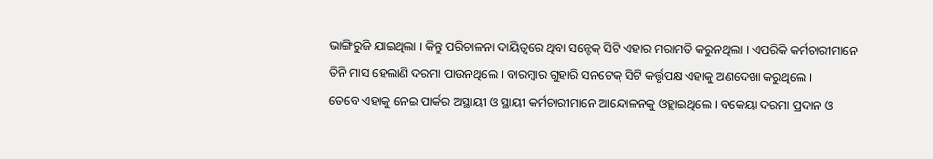ଭାଙ୍ଗିରୁଜି ଯାଇଥିଲା । କିନ୍ତୁ ପରିଚାଳନା ଦାୟିତ୍ୱରେ ଥିବା ସନ୍ଟେକ୍ ସିଟି ଏହାର ମରାମତି କରୁନଥିଲା । ଏପରିକି କର୍ମଚାରୀମାନେ ତିନି ମାସ ହେଲାଣି ଦରମା ପାଉନଥିଲେ । ବାରମ୍ବାର ଗୁହାରି ସନଟେକ୍ ସିଟି କର୍ତ୍ତୃପକ୍ଷ ଏହାକୁ ଅଣଦେଖା କରୁଥିଲେ ।
ତେବେ ଏହାକୁ ନେଇ ପାର୍କର ଅସ୍ଥାୟୀ ଓ ସ୍ଥାୟୀ କର୍ମଚାରୀମାନେ ଆନ୍ଦୋଳନକୁ ଓହ୍ଲାଇଥିଲେ । ବକେୟା ଦରମା ପ୍ରଦାନ ଓ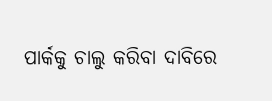ପାର୍କକୁ ଚାଲୁ କରିବା ଦାବିରେ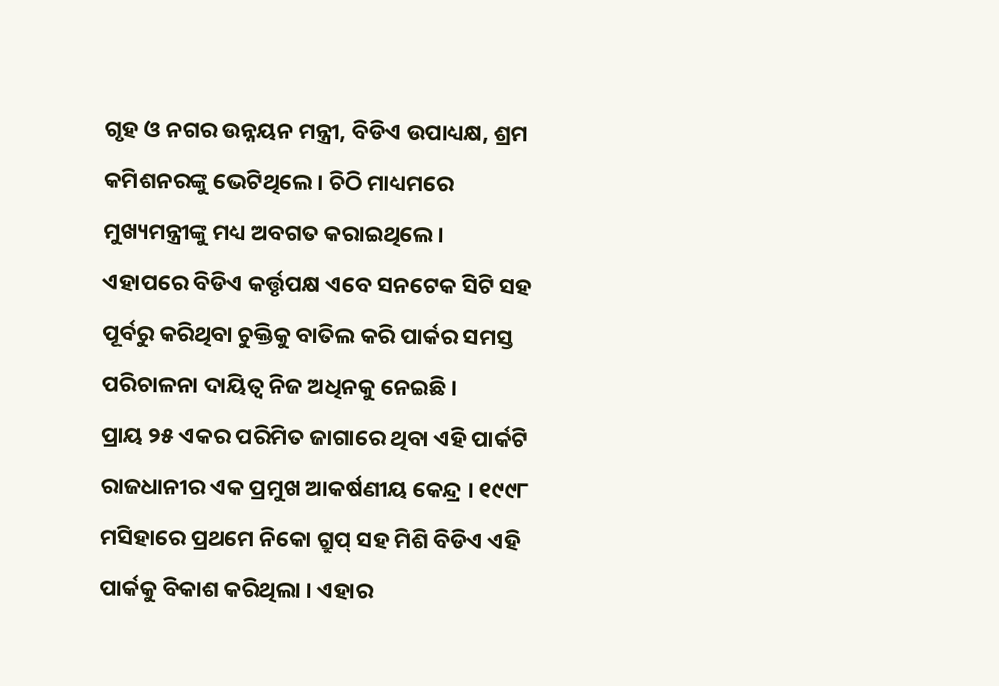ଗୃହ ଓ ନଗର ଉନ୍ନୟନ ମନ୍ତ୍ରୀ, ବିଡିଏ ଉପାଧ୍ୟକ୍ଷ, ଶ୍ରମ କମିଶନରଙ୍କୁ ଭେଟିଥିଲେ । ଚିଠି ମାଧ୍ୟମରେ ମୁଖ୍ୟମନ୍ତ୍ରୀଙ୍କୁ ମଧ୍ୟ ଅବଗତ କରାଇଥିଲେ । ଏହାପରେ ବିଡିଏ କର୍ତ୍ତୃପକ୍ଷ ଏବେ ସନଟେକ ସିଟି ସହ ପୂର୍ବରୁ କରିଥିବା ଚୁକ୍ତିକୁ ବାତିଲ କରି ପାର୍କର ସମସ୍ତ ପରିଚାଳନା ଦାୟିତ୍ୱ ନିଜ ଅଧିନକୁ ନେଇଛି ।
ପ୍ରାୟ ୨୫ ଏକର ପରିମିତ ଜାଗାରେ ଥିବା ଏହି ପାର୍କଟି ରାଜଧାନୀର ଏକ ପ୍ରମୁଖ ଆକର୍ଷଣୀୟ କେନ୍ଦ୍ର । ୧୯୯୮ ମସିହାରେ ପ୍ରଥମେ ନିକୋ ଗ୍ରୁପ୍ ସହ ମିଶି ବିଡିଏ ଏହି ପାର୍କକୁ ବିକାଶ କରିଥିଲା । ଏହାର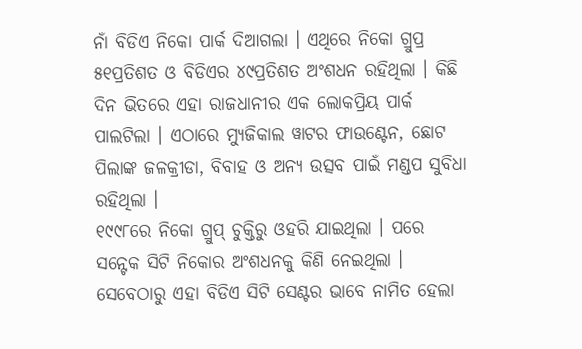ନାଁ ବିଡିଏ ନିକୋ ପାର୍କ ଦିଆଗଲା । ଏଥିରେ ନିକୋ ଗ୍ରୁପ୍ର ୫୧ପ୍ରତିଶତ ଓ ବିଡିଏର ୪୯ପ୍ରତିଶତ ଅଂଶଧନ ରହିଥିଲା । କିଛି ଦିନ ଭିତରେ ଏହା ରାଜଧାନୀର ଏକ ଲୋକପ୍ରିୟ ପାର୍କ ପାଲଟିଲା । ଏଠାରେ ମ୍ୟୁଜିକାଲ ୱାଟର ଫାଉଣ୍ଟେନ, ଛୋଟ ପିଲାଙ୍କ ଜଳକ୍ରୀଡା, ବିବାହ ଓ ଅନ୍ୟ ଉତ୍ସବ ପାଇଁ ମଣ୍ଡପ ସୁବିଧା ରହିଥିଲା ।
୧୯୯୮ରେ ନିକୋ ଗ୍ରୁପ୍ ଚୁକ୍ତିରୁ ଓହରି ଯାଇଥିଲା । ପରେ ସନ୍ଟେକ ସିଟି ନିକୋର ଅଂଶଧନକୁ କିଣି ନେଇଥିଲା । ସେବେଠାରୁ ଏହା ବିଡିଏ ସିଟି ସେଣ୍ଟର ଭାବେ ନାମିତ ହେଲା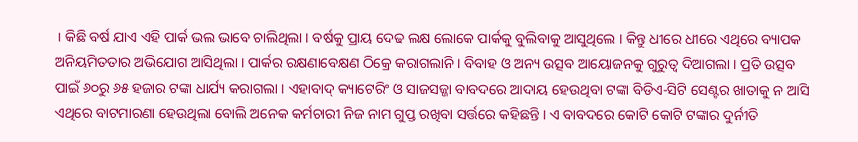। କିଛି ବର୍ଷ ଯାଏ ଏହି ପାର୍କ ଭଲ ଭାବେ ଚାଲିଥିଲା । ବର୍ଷକୁ ପ୍ରାୟ ଦେଢ ଲକ୍ଷ ଲୋକେ ପାର୍କକୁ ବୁଲିବାକୁ ଆସୁଥିଲେ । କିନ୍ତୁ ଧୀରେ ଧୀରେ ଏଥିରେ ବ୍ୟାପକ ଅନିୟମିତତାର ଅଭିଯୋଗ ଆସିଥିଲା । ପାର୍କର ରକ୍ଷଣାବେକ୍ଷଣ ଠିକ୍ରେ କରାଗଲାନି । ବିବାହ ଓ ଅନ୍ୟ ଉତ୍ସବ ଆୟୋଜନକୁ ଗୁରୁତ୍ୱ ଦିଆଗଲା । ପ୍ରତି ଉତ୍ସବ ପାଇଁ ୬୦ରୁ ୬୫ ହଜାର ଟଙ୍କା ଧାର୍ଯ୍ୟ କରାଗଲା । ଏହାବାଦ୍ କ୍ୟାଟେରିଂ ଓ ସାଜସଜ୍ଜା ବାବଦରେ ଆଦାୟ ହେଉଥିବା ଟଙ୍କା ବିଡିଏ-ସିଟି ସେଣ୍ଟର ଖାତାକୁ ନ ଆସି ଏଥିରେ ବାଟମାରଣା ହେଉଥିଲା ବୋଲି ଅନେକ କର୍ମଚାରୀ ନିଜ ନାମ ଗୁପ୍ତ ରଖିବା ସର୍ତ୍ତରେ କହିଛନ୍ତି । ଏ ବାବଦରେ କୋଟି କୋଟି ଟଙ୍କାର ଦୁର୍ନୀତି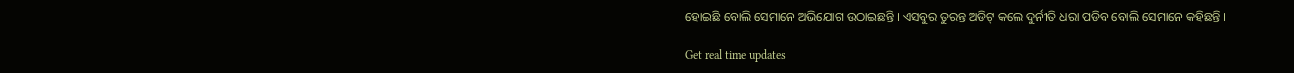ହୋଇଛି ବୋଲି ସେମାନେ ଅଭିଯୋଗ ଉଠାଇଛନ୍ତି । ଏସବୁର ତୁରନ୍ତ ଅଡିଟ୍ କଲେ ଦୁର୍ନୀତି ଧରା ପଡିବ ବୋଲି ସେମାନେ କହିଛନ୍ତି ।

Get real time updates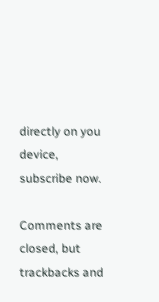directly on you device, subscribe now.

Comments are closed, but trackbacks and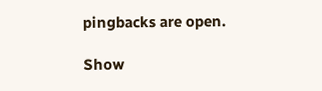pingbacks are open.

Show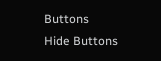Buttons
Hide Buttons